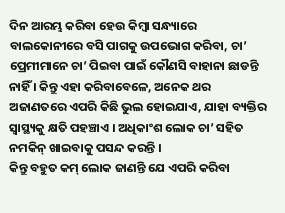ଦିନ ଆରମ୍ଭ କରିବା ହେଉ କିମ୍ବା ସନ୍ଧ୍ୟାରେ ବାଲକୋନୀରେ ବସି ପାଗକୁ ଉପଭୋଗ କରିବା, ଚା’ ପ୍ରେମୀମାନେ ଚା’ ପିଇବା ପାଇଁ କୌଣସି ବାହାନା ଛାଡନ୍ତି ନାହିଁ । କିନ୍ତୁ ଏହା କରିବାବେଳେ, ଅନେକ ଥର ଅଜାଣତରେ ଏପରି କିଛି ଭୁଲ ହୋଇଯାଏ, ଯାହା ବ୍ୟକ୍ତିର ସ୍ୱାସ୍ଥ୍ୟକୁ କ୍ଷତି ପହଞ୍ଚାଏ । ଅଧିକାଂଶ ଲୋକ ଚା’ ସହିତ ନମକିନ୍ ଖାଇବାକୁ ପସନ୍ଦ କରନ୍ତି ।
କିନ୍ତୁ ବହୁତ କମ୍ ଲୋକ ଜାଣନ୍ତି ଯେ ଏପରି କରିବା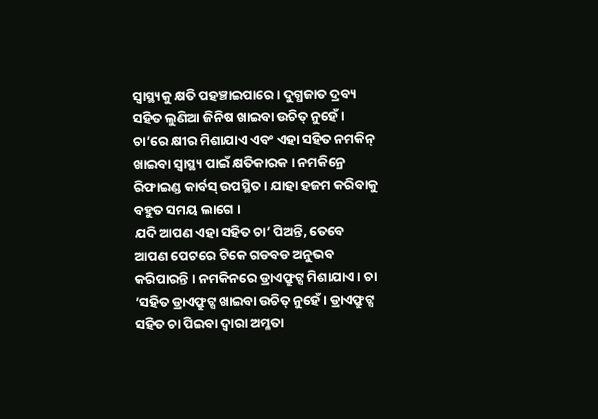ସ୍ୱାସ୍ଥ୍ୟକୁ କ୍ଷତି ପହଞ୍ଚାଇପାରେ । ଦୁଗ୍ଧଜାତ ଦ୍ରବ୍ୟ ସହିତ ଲୁଣିଆ ଜିନିଷ ଖାଇବା ଉଚିତ୍ ନୁହେଁ । ଚା’ରେ କ୍ଷୀର ମିଶାଯାଏ ଏବଂ ଏହା ସହିତ ନମକିନ୍ ଖାଇବା ସ୍ୱାସ୍ଥ୍ୟ ପାଇଁ କ୍ଷତିକାରକ । ନମକିନ୍ରେ ରିଫାଇଣ୍ଡ କାର୍ବସ୍ ଉପସ୍ଥିତ । ଯାହା ହଜମ କରିବାକୁ ବହୁତ ସମୟ ଲାଗେ ।
ଯଦି ଆପଣ ଏହା ସହିତ ଚା’ ପିଅନ୍ତି, ତେବେ ଆପଣ ପେଟରେ ଟିକେ ଗଡବଡ ଅନୁଭବ କରିପାରନ୍ତି । ନମକିନରେ ଡ୍ରାଏଫ୍ରୁଟ୍ସ ମିଶାଯାଏ । ଚା ’ସହିତ ଡ୍ରାଏଫ୍ରୁଟ୍ସ ଖାଇବା ଉଚିତ୍ ନୁହେଁ । ଡ୍ରାଏଫ୍ରୁଟ୍ସ ସହିତ ଚା ପିଇବା ଦ୍ୱାରା ଅମ୍ଳତା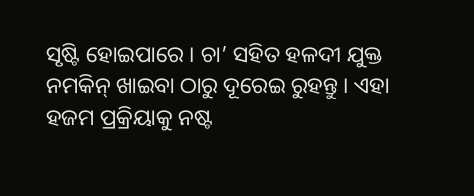ସୃଷ୍ଟି ହୋଇପାରେ । ଚା’ ସହିତ ହଳଦୀ ଯୁକ୍ତ ନମକିନ୍ ଖାଇବା ଠାରୁ ଦୂରେଇ ରୁହନ୍ତୁ । ଏହା ହଜମ ପ୍ରକ୍ରିୟାକୁ ନଷ୍ଟ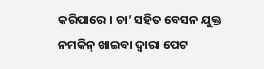କରିପାରେ । ଚା’ ସହିତ ବେସନ ଯୁକ୍ତ ନମକିନ୍ ଖାଇବା ଦ୍ୱାରା ପେଟ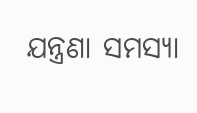ଯନ୍ତ୍ରଣା ସମସ୍ୟା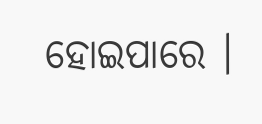ହୋଇପାରେ ।